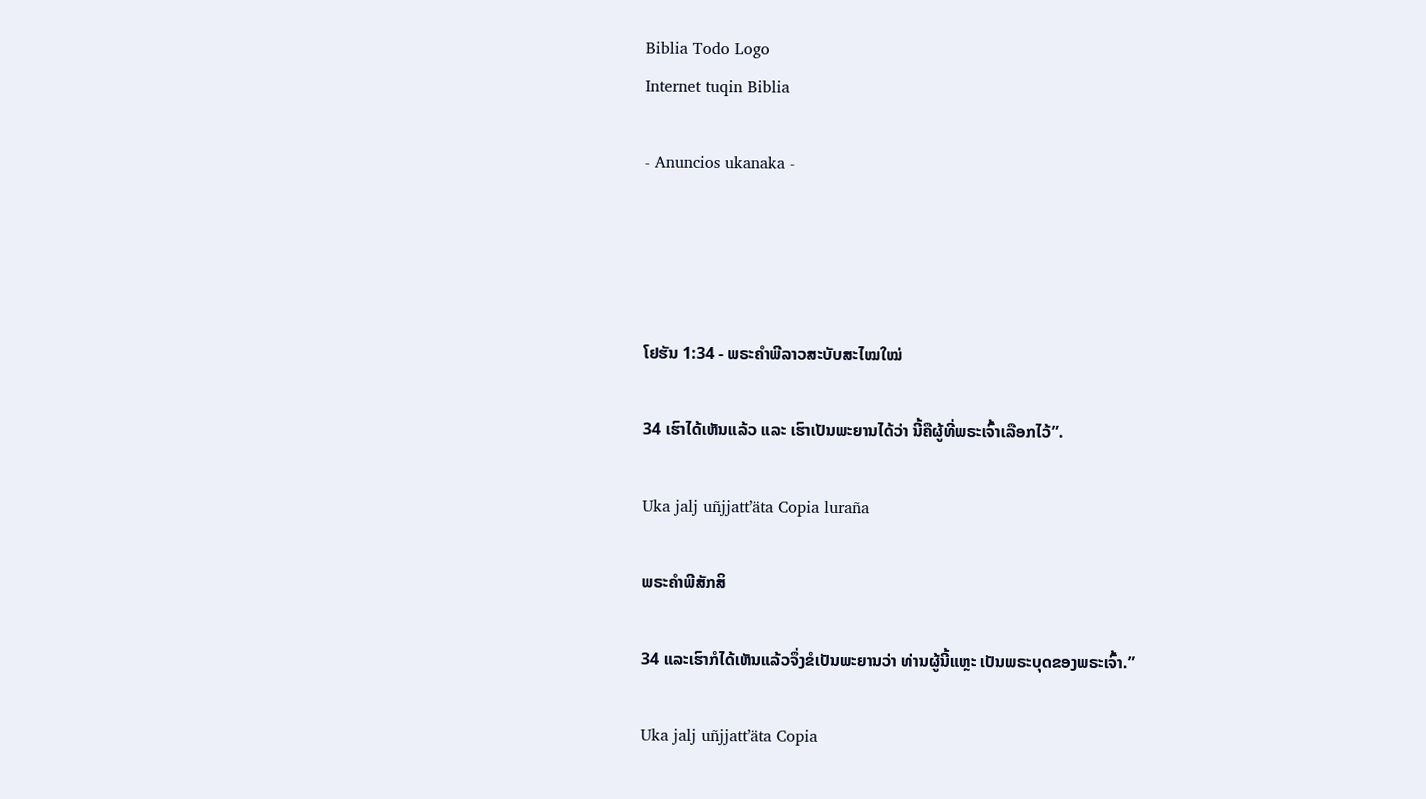Biblia Todo Logo
Internet tuqin Biblia

- Anuncios ukanaka -




ໂຢຮັນ 1:34 - ພຣະຄຳພີລາວສະບັບສະໄໝໃໝ່

34 ເຮົາໄດ້ເຫັນແລ້ວ ແລະ ເຮົາເປັນພະຍານໄດ້ວ່າ ນີ້ຄືຜູ້ທີ່ພຣະເຈົ້າເລືອກໄວ້”.

Uka jalj uñjjattʼäta Copia luraña

ພຣະຄຳພີສັກສິ

34 ແລະເຮົາກໍໄດ້ເຫັນແລ້ວຈຶ່ງຂໍເປັນພະຍານວ່າ ທ່ານຜູ້ນີ້ແຫຼະ ເປັນພຣະບຸດຂອງພຣະເຈົ້າ.”

Uka jalj uñjjattʼäta Copia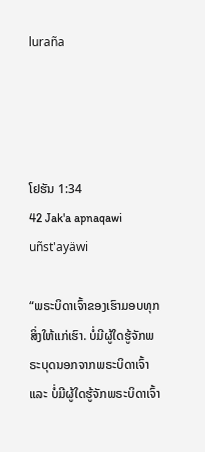luraña




ໂຢຮັນ 1:34
42 Jak'a apnaqawi uñst'ayäwi

“ພຣະບິດາເຈົ້າຂອງເຮົາມອບທຸກສິ່ງໃຫ້ແກ່ເຮົາ. ບໍ່ມີຜູ້ໃດຮູ້ຈັກພຣະບຸດນອກຈາກພຣະບິດາເຈົ້າ ແລະ ບໍ່ມີຜູ້ໃດຮູ້ຈັກພຣະບິດາເຈົ້າ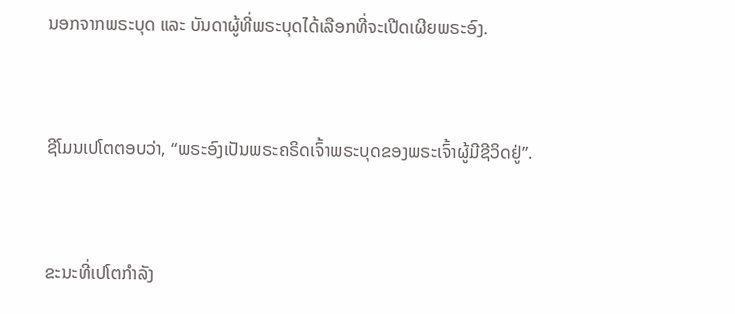ນອກຈາກພຣະບຸດ ແລະ ບັນດາຜູ້ທີ່ພຣະບຸດໄດ້ເລືອກທີ່ຈະເປີດເຜີຍພຣະອົງ.


ຊີໂມນເປໂຕຕອບວ່າ, “ພຣະອົງເປັນພຣະຄຣິດເຈົ້າພຣະບຸດຂອງພຣະເຈົ້າຜູ້ມີຊີວິດຢູ່”.


ຂະນະທີ່ເປໂຕກຳລັງ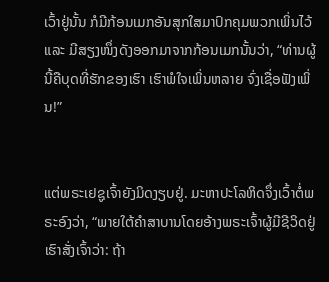ເວົ້າຢູ່ນັ້ນ ກໍມີກ້ອນເມກອັນສຸກໃສມາປົກຄຸມພວກເພິ່ນໄວ້ ແລະ ມີສຽງໜຶ່ງດັງອອກມາຈາກກ້ອນເມກນັ້ນວ່າ, “ທ່ານຜູ້ນີ້ຄືບຸດທີ່ຮັກຂອງເຮົາ ເຮົາພໍໃຈເພິ່ນຫລາຍ ຈົ່ງເຊື່ອຟັງເພິ່ນ!”


ແຕ່ພຣະເຢຊູເຈົ້າຍັງມິດງຽບຢູ່. ມະຫາປະໂລຫິດຈຶ່ງເວົ້າຕໍ່ພຣະອົງວ່າ, “ພາຍໃຕ້ຄຳສາບານໂດຍອ້າງພຣະເຈົ້າຜູ້ມີຊີວິດຢູ່ ເຮົາສັ່ງເຈົ້າວ່າ: ຖ້າ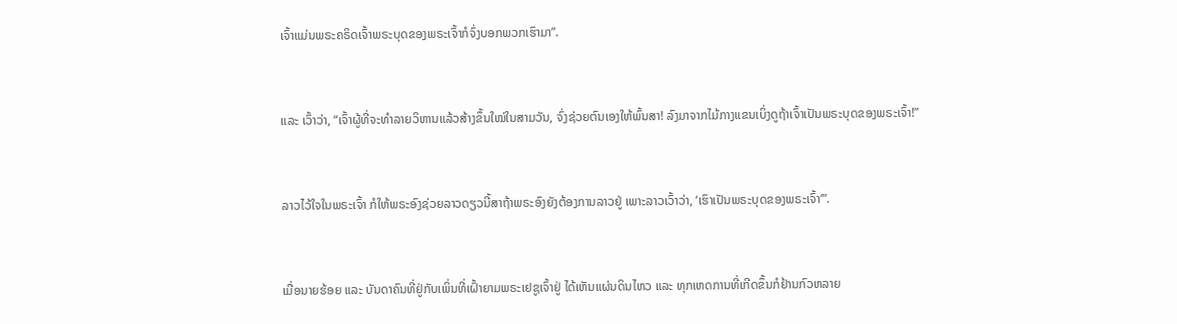ເຈົ້າແມ່ນພຣະຄຣິດເຈົ້າພຣະບຸດຂອງພຣະເຈົ້າກໍຈົ່ງບອກພວກເຮົາມາ”.


ແລະ ເວົ້າວ່າ, “ເຈົ້າຜູ້ທີ່ຈະທຳລາຍວິຫານແລ້ວສ້າງຂຶ້ນໃໝ່ໃນສາມວັນ, ຈົ່ງຊ່ວຍຕົນເອງໃຫ້ພົ້ນສາ! ລົງມາຈາກໄມ້ກາງແຂນເບິ່ງດູຖ້າເຈົ້າເປັນພຣະບຸດຂອງພຣະເຈົ້າ!”


ລາວໄວ້ໃຈໃນພຣະເຈົ້າ ກໍໃຫ້ພຣະອົງຊ່ວຍລາວດຽວນີ້ສາຖ້າພຣະອົງຍັງຕ້ອງການລາວຢູ່ ເພາະລາວເວົ້າວ່າ, ‘ເຮົາເປັນພຣະບຸດຂອງພຣະເຈົ້າ’”.


ເມື່ອນາຍຮ້ອຍ ແລະ ບັນດາຄົນທີ່ຢູ່ກັບເພິ່ນທີ່ເຝົ້າຍາມພຣະເຢຊູເຈົ້າຢູ່ ໄດ້ເຫັນແຜ່ນດິນໄຫວ ແລະ ທຸກເຫດການທີ່ເກີດຂຶ້ນກໍຢ້ານກົວຫລາຍ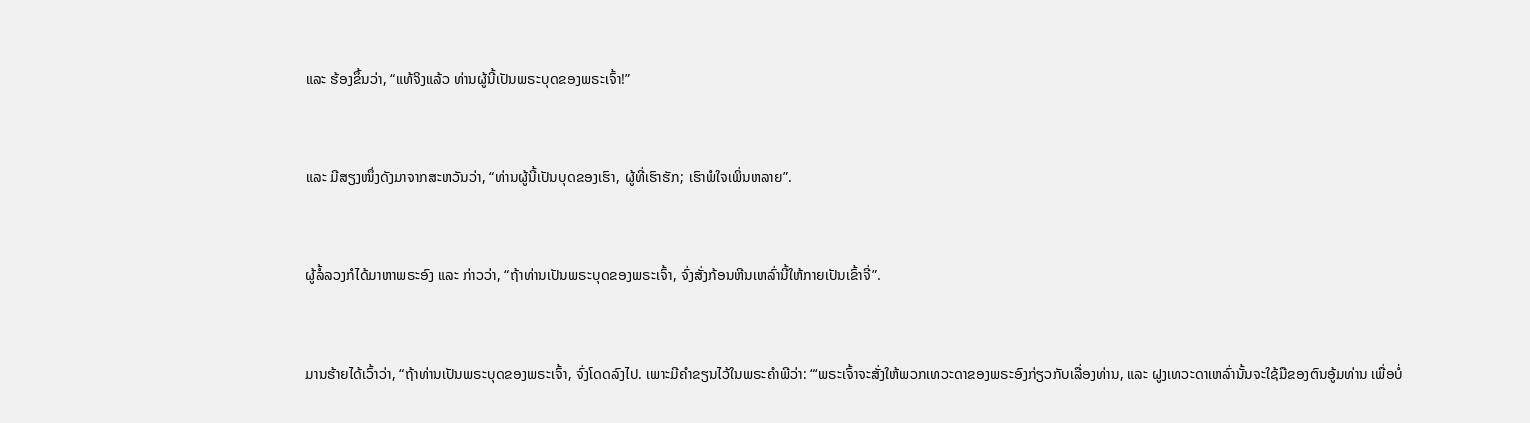ແລະ ຮ້ອງຂຶ້ນວ່າ, “ແທ້ຈິງແລ້ວ ທ່ານຜູ້ນີ້ເປັນພຣະບຸດຂອງພຣະເຈົ້າ!”


ແລະ ມີສຽງໜຶ່ງດັງມາຈາກສະຫວັນວ່າ, “ທ່ານຜູ້ນີ້ເປັນບຸດຂອງເຮົາ, ຜູ້ທີ່ເຮົາຮັກ; ເຮົາພໍໃຈເພິ່ນຫລາຍ”.


ຜູ້ລໍ້ລວງກໍໄດ້ມາຫາພຣະອົງ ແລະ ກ່າວວ່າ, “ຖ້າທ່ານເປັນພຣະບຸດຂອງພຣະເຈົ້າ, ຈົ່ງສັ່ງກ້ອນຫີນເຫລົ່ານີ້ໃຫ້ກາຍເປັນເຂົ້າຈີ່”.


ມານຮ້າຍໄດ້ເວົ້າວ່າ, “ຖ້າທ່ານເປັນພຣະບຸດຂອງພຣະເຈົ້າ, ຈົ່ງໂດດລົງໄປ. ເພາະມີຄຳຂຽນໄວ້ໃນພຣະຄຳພີວ່າ: “‘ພຣະເຈົ້າຈະສັ່ງໃຫ້ພວກເທວະດາຂອງພຣະອົງກ່ຽວກັບເລື່ອງທ່ານ, ແລະ ຝູງເທວະດາເຫລົ່ານັ້ນຈະໃຊ້ມືຂອງຕົນອູ້ມທ່ານ ເພື່ອບໍ່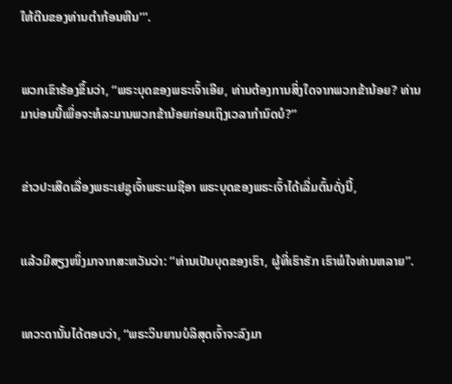ໃຫ້ຕີນຂອງທ່ານຕຳກ້ອນຫີນ’”.


ພວກເຂົາຮ້ອງຂຶ້ນວ່າ, “ພຣະບຸດຂອງພຣະເຈົ້າເອີຍ, ທ່ານຕ້ອງການສິ່ງໃດຈາກພວກຂ້ານ້ອຍ? ທ່ານມາບ່ອນນີ້ເພື່ອຈະທໍລະມານພວກຂ້ານ້ອຍກ່ອນເຖິງເວລາກຳນົດບໍ?”


ຂ່າວປະເສີດເລື່ອງພຣະເຢຊູເຈົ້າພຣະເມຊີອາ ພຣະບຸດຂອງພຣະເຈົ້າໄດ້ເລີ່ມຕົ້ນດັ່ງນີ້,


ແລ້ວມີສຽງໜຶ່ງມາຈາກສະຫວັນວ່າ: “ທ່ານເປັນບຸດຂອງເຮົາ, ຜູ້ທີ່ເຮົາຮັກ ເຮົາພໍໃຈທ່ານຫລາຍ”.


ເທວະດານັ້ນໄດ້ຕອບວ່າ, “ພຣະວິນຍານບໍລິສຸດເຈົ້າຈະລົງມາ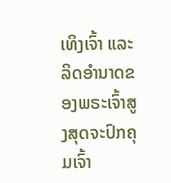ເທິງເຈົ້າ ແລະ ລິດອຳນາດຂອງພຣະເຈົ້າສູງສຸດຈະປົກຄຸມເຈົ້າ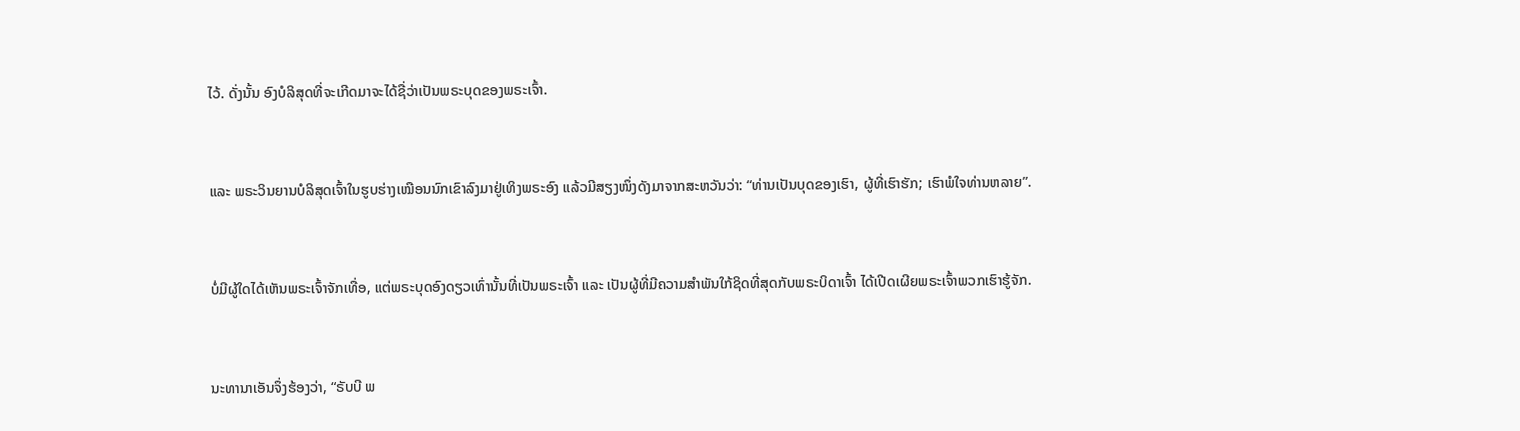ໄວ້. ດັ່ງນັ້ນ ອົງບໍລິສຸດທີ່ຈະເກີດມາຈະໄດ້ຊື່ວ່າເປັນພຣະບຸດຂອງພຣະເຈົ້າ.


ແລະ ພຣະວິນຍານບໍລິສຸດເຈົ້າໃນຮູບຮ່າງເໝືອນນົກເຂົາລົງມາຢູ່ເທິງພຣະອົງ ແລ້ວມີສຽງໜຶ່ງດັງມາຈາກສະຫວັນວ່າ: “ທ່ານເປັນບຸດຂອງເຮົາ, ຜູ້ທີ່ເຮົາຮັກ; ເຮົາພໍໃຈທ່ານຫລາຍ”.


ບໍ່ມີຜູ້ໃດໄດ້ເຫັນພຣະເຈົ້າຈັກເທື່ອ, ແຕ່ພຣະບຸດອົງດຽວເທົ່ານັ້ນທີ່ເປັນພຣະເຈົ້າ ແລະ ເປັນຜູ້ທີ່ມີຄວາມສຳພັນໃກ້ຊິດທີ່ສຸດກັບພຣະບິດາເຈົ້າ ໄດ້ເປີດເຜີຍພຣະເຈົ້າພວກເຮົາຮູ້ຈັກ.


ນະທານາເອັນຈຶ່ງຮ້ອງວ່າ, “ຣັບບີ ພ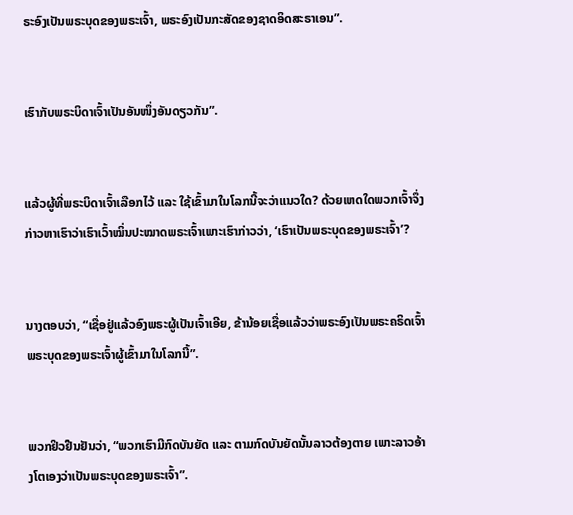ຣະອົງເປັນພຣະບຸດຂອງພຣະເຈົ້າ, ພຣະອົງເປັນກະສັດຂອງຊາດອິດສະຣາເອນ”.


ເຮົາກັບພຣະບິດາເຈົ້າເປັນອັນໜຶ່ງອັນດຽວກັນ”.


ແລ້ວຜູ້ທີ່ພຣະບິດາເຈົ້າເລືອກໄວ້ ແລະ ໃຊ້ເຂົ້າມາໃນໂລກນີ້ຈະວ່າແນວໃດ? ດ້ວຍເຫດໃດພວກເຈົ້າຈຶ່ງກ່າວຫາເຮົາວ່າເຮົາເວົ້າໝິ່ນປະໝາດພຣະເຈົ້າເພາະເຮົາກ່າວວ່າ, ‘ເຮົາເປັນພຣະບຸດຂອງພຣະເຈົ້າ’?


ນາງຕອບວ່າ, “ເຊື່ອຢູ່ແລ້ວອົງພຣະຜູ້ເປັນເຈົ້າເອີຍ, ຂ້ານ້ອຍເຊື່ອແລ້ວວ່າພຣະອົງເປັນພຣະຄຣິດເຈົ້າ ພຣະບຸດຂອງພຣະເຈົ້າຜູ້ເຂົ້າມາໃນໂລກນີ້”.


ພວກຢິວຢືນຢັນວ່າ, “ພວກເຮົາມີກົດບັນຍັດ ແລະ ຕາມກົດບັນຍັດນັ້ນລາວຕ້ອງຕາຍ ເພາະລາວອ້າງໂຕເອງວ່າເປັນພຣະບຸດຂອງພຣະເຈົ້າ”.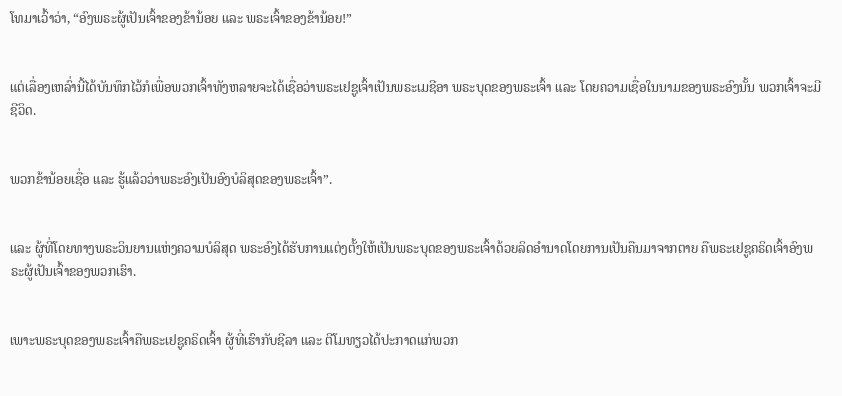ໂທມາເວົ້າວ່າ, “ອົງພຣະຜູ້ເປັນເຈົ້າຂອງຂ້ານ້ອຍ ແລະ ພຣະເຈົ້າຂອງຂ້ານ້ອຍ!”


ແຕ່ເລື່ອງເຫລົ່ານີ້ໄດ້ບັນທຶກໄວ້ກໍເພື່ອພວກເຈົ້າທັງຫລາຍຈະໄດ້ເຊື່ອວ່າພຣະເຢຊູເຈົ້າເປັນພຣະເມຊີອາ ພຣະບຸດຂອງພຣະເຈົ້າ ແລະ ໂດຍຄວາມເຊື່ອໃນນາມຂອງພຣະອົງນັ້ນ ພວກເຈົ້າຈະມີຊີວິດ.


ພວກຂ້ານ້ອຍເຊື່ອ ແລະ ຮູ້ແລ້ວວ່າພຣະອົງເປັນອົງບໍລິສຸດຂອງພຣະເຈົ້າ”.


ແລະ ຜູ້ທີ່ໂດຍທາງພຣະວິນຍານແຫ່ງຄວາມບໍລິສຸດ ພຣະອົງໄດ້ຮັບການແຕ່ງຕັ້ງໃຫ້ເປັນພຣະບຸດຂອງພຣະເຈົ້າດ້ວຍລິດອຳນາດໂດຍການເປັນຄືນມາຈາກຕາຍ ຄືພຣະເຢຊູຄຣິດເຈົ້າອົງພຣະຜູ້ເປັນເຈົ້າຂອງພວກເຮົາ.


ເພາະພຣະບຸດຂອງພຣະເຈົ້າຄືພຣະເຢຊູຄຣິດເຈົ້າ ຜູ້ທີ່ເຮົາກັບຊີລາ ແລະ ຕີໂມທຽວໄດ້ປະກາດແກ່ພວກ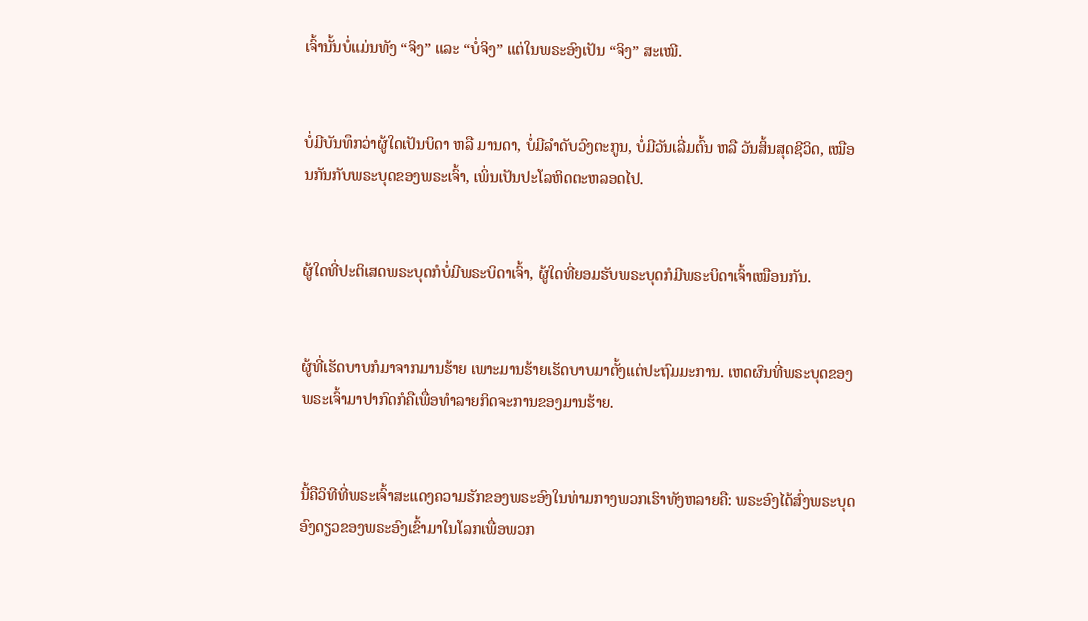ເຈົ້ານັ້ນບໍ່ແມ່ນທັງ “ຈິງ” ແລະ “ບໍ່ຈິງ” ແຕ່ໃນພຣະອົງເປັນ “ຈິງ” ສະເໝີ.


ບໍ່ມີບັນທຶກວ່າຜູ້ໃດເປັນບິດາ ຫລື ມານດາ, ບໍ່ມີລຳດັບວົງຕະກູນ, ບໍ່ມີວັນເລີ່ມຕົ້ນ ຫລື ວັນສິ້ນສຸດຊີວິດ, ເໝືອນກັນກັບພຣະບຸດຂອງພຣະເຈົ້າ, ເພິ່ນເປັນປະໂລຫິດຕະຫລອດໄປ.


ຜູ້ໃດທີ່ປະຕິເສດພຣະບຸດກໍບໍ່ມີພຣະບິດາເຈົ້າ, ຜູ້ໃດທີ່ຍອມຮັບພຣະບຸດກໍມີພຣະບິດາເຈົ້າເໝືອນກັນ.


ຜູ້ທີ່ເຮັດບາບກໍມາຈາກມານຮ້າຍ ເພາະມານຮ້າຍເຮັດບາບມາຕັ້ງແຕ່ປະຖົມມະການ. ເຫດຜົນທີ່ພຣະບຸດຂອງພຣະເຈົ້າມາປາກົດກໍຄືເພື່ອທຳລາຍກິດຈະການຂອງມານຮ້າຍ.


ນີ້ຄືວິທີທີ່ພຣະເຈົ້າສະແດງຄວາມຮັກຂອງພຣະອົງໃນທ່າມກາງພວກເຮົາທັງຫລາຍຄື: ພຣະອົງໄດ້ສົ່ງພຣະບຸດອົງດຽວຂອງພຣະອົງເຂົ້າມາໃນໂລກເພື່ອພວກ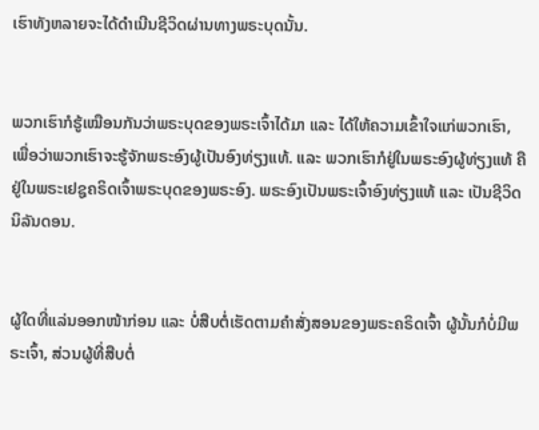ເຮົາທັງຫລາຍຈະໄດ້ດຳເນີນຊີວິດຜ່ານທາງພຣະບຸດນັ້ນ.


ພວກເຮົາກໍຮູ້ເໝືອນກັນວ່າພຣະບຸດຂອງພຣະເຈົ້າໄດ້ມາ ແລະ ໄດ້ໃຫ້ຄວາມເຂົ້າໃຈແກ່ພວກເຮົາ, ເພື່ອວ່າພວກເຮົາຈະຮູ້ຈັກພຣະອົງຜູ້ເປັນອົງທ່ຽງແທ້. ແລະ ພວກເຮົາກໍຢູ່ໃນພຣະອົງຜູ້ທ່ຽງແທ້ ຄືຢູ່ໃນພຣະເຢຊູຄຣິດເຈົ້າພຣະບຸດຂອງພຣະອົງ. ພຣະອົງເປັນພຣະເຈົ້າອົງທ່ຽງແທ້ ແລະ ເປັນຊີວິດນິລັນດອນ.


ຜູ້ໃດທີ່ແລ່ນອອກໜ້າກ່ອນ ແລະ ບໍ່ສືບຕໍ່ເຮັດຕາມຄຳສັ່ງສອນຂອງພຣະຄຣິດເຈົ້າ ຜູ້ນັ້ນກໍບໍ່ມີພຣະເຈົ້າ, ສ່ວນຜູ້ທີ່ສືບຕໍ່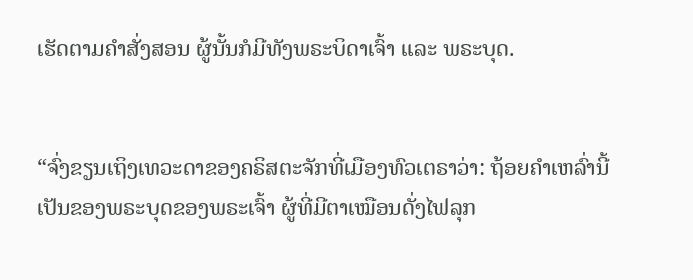ເຮັດຕາມຄຳສັ່ງສອນ ຜູ້ນັ້ນກໍມີທັງພຣະບິດາເຈົ້າ ແລະ ພຣະບຸດ.


“ຈົ່ງຂຽນເຖິງເທວະດາຂອງຄຣິສຕະຈັກທີ່ເມືອງທົວເຕຣາວ່າ: ຖ້ອຍຄຳເຫລົ່ານີ້ເປັນຂອງພຣະບຸດຂອງພຣະເຈົ້າ ຜູ້ທີ່ມີຕາເໝືອນດັ່ງໄຟລຸກ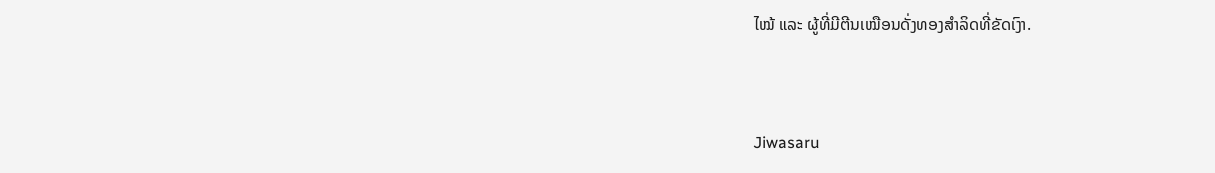ໄໝ້ ແລະ ຜູ້ທີ່ມີຕີນເໝືອນດັ່ງທອງສຳລິດທີ່ຂັດເງົາ.


Jiwasaru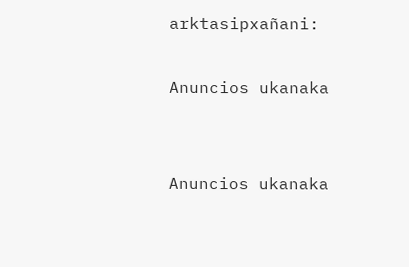arktasipxañani:

Anuncios ukanaka


Anuncios ukanaka